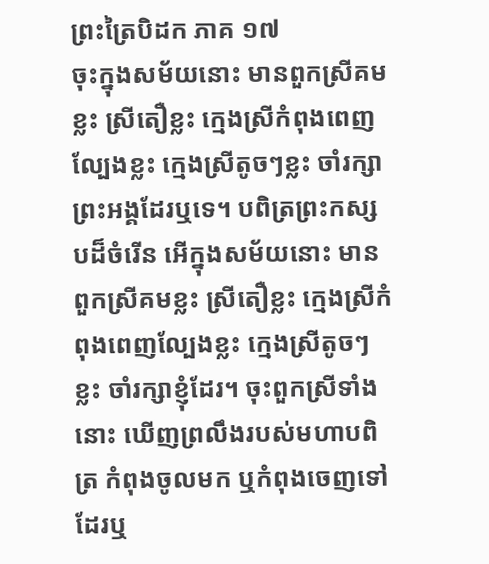ព្រះត្រៃបិដក ភាគ ១៧
ចុះក្នុងសម័យនោះ មានពួកស្រីគមខ្លះ ស្រីតឿខ្លះ ក្មេងស្រីកំពុងពេញល្បែងខ្លះ ក្មេងស្រីតូចៗខ្លះ ចាំរក្សាព្រះអង្គដែរឬទេ។ បពិត្រព្រះកស្សបដ៏ចំរើន អើក្នុងសម័យនោះ មានពួកស្រីគមខ្លះ ស្រីតឿខ្លះ ក្មេងស្រីកំពុងពេញល្បែងខ្លះ ក្មេងស្រីតូចៗខ្លះ ចាំរក្សាខ្ញុំដែរ។ ចុះពួកស្រីទាំងនោះ ឃើញព្រលឹងរបស់មហាបពិត្រ កំពុងចូលមក ឬកំពុងចេញទៅដែរឬ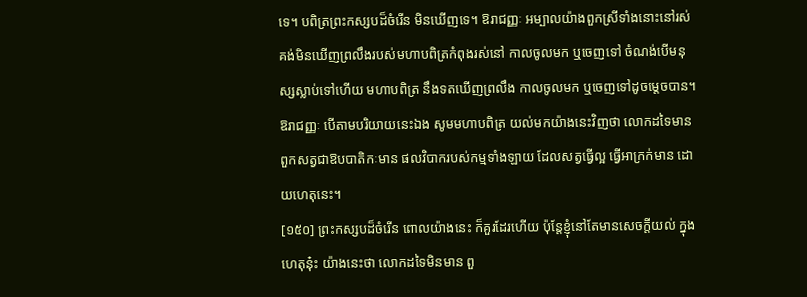ទេ។ បពិត្រព្រះកស្សបដ៏ចំរើន មិនឃើញទេ។ ឱរាជញ្ញៈ អម្បាលយ៉ាងពួកស្រីទាំងនោះនៅរស់ គង់មិនឃើញព្រលឹងរបស់មហាបពិត្រកំពុងរស់នៅ កាលចូលមក ឬចេញទៅ ចំណង់បើមនុស្សស្លាប់ទៅហើយ មហាបពិត្រ នឹងទតឃើញព្រលឹង កាលចូលមក ឬចេញទៅដូចម្តេចបាន។ ឱរាជញ្ញៈ បើតាមបរិយាយនេះឯង សូមមហាបពិត្រ យល់មកយ៉ាងនេះវិញថា លោកដទៃមាន ពួកសត្វជាឱបបាតិកៈមាន ផលវិបាករបស់កម្មទាំងឡាយ ដែលសត្វធ្វើល្អ ធ្វើអាក្រក់មាន ដោយហេតុនេះ។
[១៥០] ព្រះកស្សបដ៏ចំរើន ពោលយ៉ាងនេះ ក៏គួរដែរហើយ ប៉ុន្តែខ្ញុំនៅតែមានសេចក្តីយល់ ក្នុងហេតុនុ៎ះ យ៉ាងនេះថា លោកដទៃមិនមាន ពួ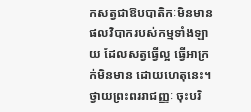កសត្វជាឱបបាតិកៈមិនមាន ផលវិបាករបស់កម្មទាំងឡាយ ដែលសត្វធ្វើល្អ ធ្វើអាក្រក់មិនមាន ដោយហេតុនេះ។ ថ្វាយព្រះពររាជញ្ញៈ ចុះបរិ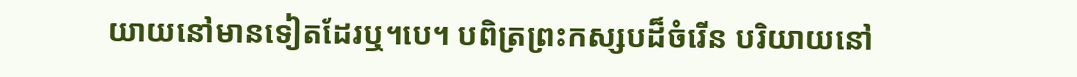យាយនៅមានទៀតដែរឬ។បេ។ បពិត្រព្រះកស្សបដ៏ចំរើន បរិយាយនៅ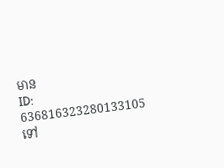មាន
ID: 636816323280133105
ទៅ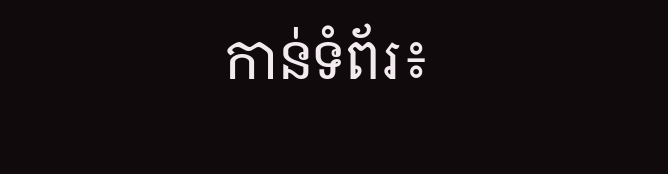កាន់ទំព័រ៖